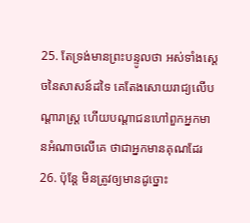25. តែទ្រង់មានព្រះបន្ទូលថា អស់ទាំងស្តេចនៃសាសន៍ដទៃ គេតែងសោយរាជ្យលើបណ្តារាស្ត្រ ហើយបណ្តាជនហៅពួកអ្នកមានអំណាចលើគេ ថាជាអ្នកមានគុណដែរ
26. ប៉ុន្តែ មិនត្រូវឲ្យមានដូច្នោះ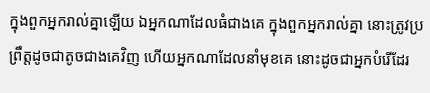ក្នុងពួកអ្នករាល់គ្នាឡើយ ឯអ្នកណាដែលធំជាងគេ ក្នុងពួកអ្នករាល់គ្នា នោះត្រូវប្រព្រឹត្តដូចជាតូចជាងគេវិញ ហើយអ្នកណាដែលនាំមុខគេ នោះដូចជាអ្នកបំរើដែរ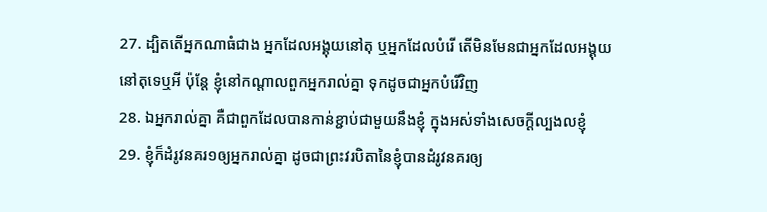27. ដ្បិតតើអ្នកណាធំជាង អ្នកដែលអង្គុយនៅតុ ឬអ្នកដែលបំរើ តើមិនមែនជាអ្នកដែលអង្គុយនៅតុទេឬអី ប៉ុន្តែ ខ្ញុំនៅកណ្តាលពួកអ្នករាល់គ្នា ទុកដូចជាអ្នកបំរើវិញ
28. ឯអ្នករាល់គ្នា គឺជាពួកដែលបានកាន់ខ្ជាប់ជាមួយនឹងខ្ញុំ ក្នុងអស់ទាំងសេចក្ដីល្បងលខ្ញុំ
29. ខ្ញុំក៏ដំរូវនគរ១ឲ្យអ្នករាល់គ្នា ដូចជាព្រះវរបិតានៃខ្ញុំបានដំរូវនគរឲ្យ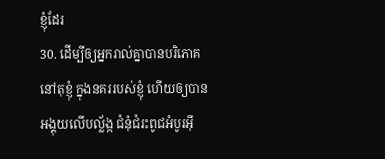ខ្ញុំដែរ
30. ដើម្បីឲ្យអ្នករាល់គ្នាបានបរិភោគនៅតុខ្ញុំ ក្នុងនគររបស់ខ្ញុំ ហើយឲ្យបានអង្គុយលើបល្ល័ង្ក ជំនុំជំរះពូជអំបូរអ៊ី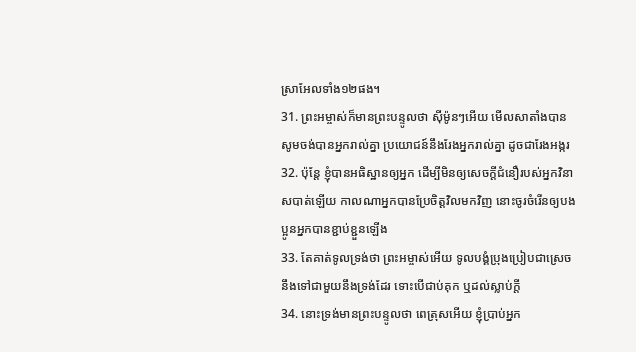ស្រាអែលទាំង១២ផង។
31. ព្រះអម្ចាស់ក៏មានព្រះបន្ទូលថា ស៊ីម៉ូនៗអើយ មើលសាតាំងបានសូមចង់បានអ្នករាល់គ្នា ប្រយោជន៍នឹងរែងអ្នករាល់គ្នា ដូចជារែងអង្ករ
32. ប៉ុន្តែ ខ្ញុំបានអធិស្ឋានឲ្យអ្នក ដើម្បីមិនឲ្យសេចក្ដីជំនឿរបស់អ្នកវិនាសបាត់ឡើយ កាលណាអ្នកបានប្រែចិត្តវិលមកវិញ នោះចូរចំរើនឲ្យបងប្អូនអ្នកបានខ្ជាប់ខ្ជួនឡើង
33. តែគាត់ទូលទ្រង់ថា ព្រះអម្ចាស់អើយ ទូលបង្គំប្រុងប្រៀបជាស្រេច នឹងទៅជាមួយនឹងទ្រង់ដែរ ទោះបើជាប់គុក ឬដល់ស្លាប់ក្តី
34. នោះទ្រង់មានព្រះបន្ទូលថា ពេត្រុសអើយ ខ្ញុំប្រាប់អ្នក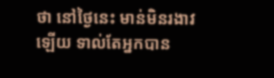ថា នៅថ្ងៃនេះ មាន់មិនរងាវឡើយ ទាល់តែអ្នកបាន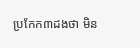ប្រកែក៣ដងថា មិន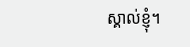ស្គាល់ខ្ញុំ។